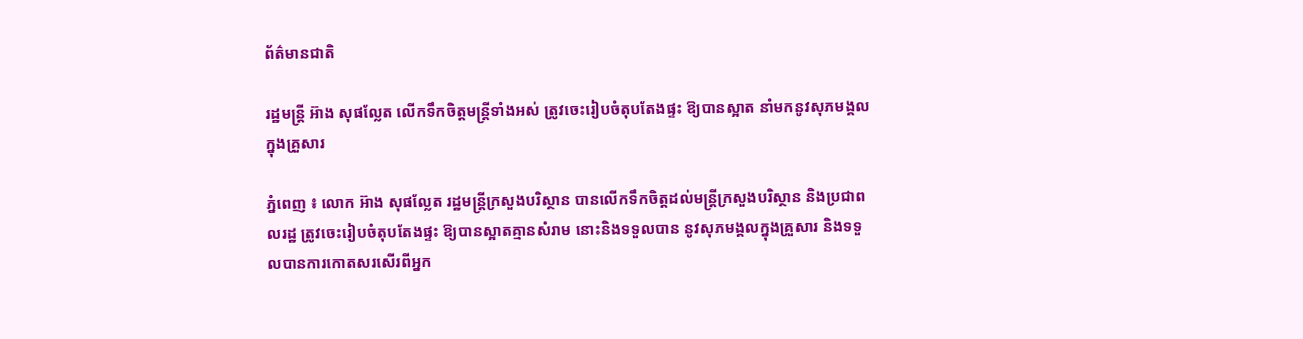ព័ត៌មានជាតិ

រដ្ឋមន្រ្តី អ៊ាង សុផល្លែត លេីកទឹកចិត្តមន្រ្តីទាំងអស់ ត្រូវចេះរៀបចំតុបតែងផ្ទះ ឱ្យបានស្អាត នាំមកនូវសុភមង្គល ក្នុងគ្រួសារ

ភ្នំពេញ ៖ លោក អ៊ាង សុផល្លែត រដ្ឋមន្រ្តីក្រសួងបរិស្ថាន បានលើកទឹកចិត្តដល់មន្រ្តីក្រសួងបរិស្ថាន និងប្រជាពលរដ្ឋ ត្រូវចេះរៀបចំតុបតែងផ្ទះ ឱ្យបានស្អាតគ្មានសំរាម នោះនិងទទួលបាន នូវសុភមង្គលក្នុងគ្រួសារ និងទទួលបានការកោតសរសើរពីអ្នក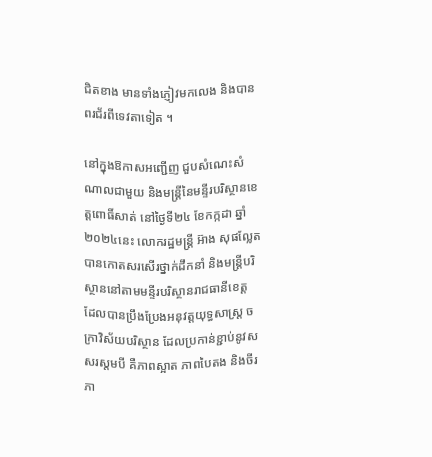ជិតខាង មានទាំងភ្ញៀវមកលេង និងបានពរជ័រពីទេវតាទៀត ។

នៅក្នុងឱកាសអញ្ជើញ ជួបសំណេះសំណាលជាមួយ និងមន្រ្តីនៃមន្ទីរបរិស្ថានខេត្តពោធិ៍សាត់ នៅថ្ងៃទី២៤ ខែកក្កដា ឆ្នាំ២០២៤នេះ លោករដ្ឋមន្រ្តី អ៊ាង សុផល្លែត បានកោតសរសើរថ្នាក់ដឹកនាំ និងមន្រ្តីបរិស្ថាននៅតាមមន្ទីរបរិស្ថានរាជធានីខេត្ត ដែលបានប្រឹងប្រែងអនុវត្តយុទ្ធសាស្រ្ត ចក្រាវិស័យបរិស្ថាន ដែលប្រកាន់ខ្ជាប់នូវសសរស្តមបី គឺភាពស្អាត ភាពបៃតង និងចីរភា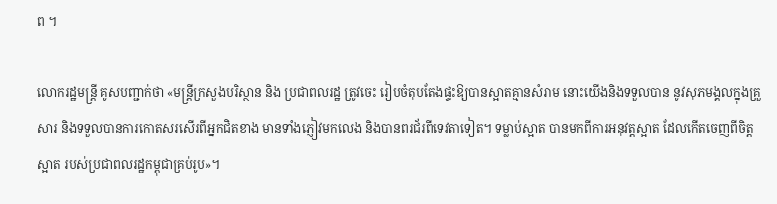ព ។

លោករដ្ឋមន្រ្តី គូសបញ្ជាក់ថា «មន្រ្តីក្រសួងបរិស្ថាន និង ប្រជាពលរដ្ឋ ត្រូវចេះ រៀបចំតុបតែងផ្ទះឱ្យបានស្អាតគ្មានសំរាម នោះយើងនិងទទួលបាន នូវសុភមង្គលក្នុងគ្រួសារ និងទទួលបានការកោតសរសើរពីអ្នកជិតខាង មានទាំងភ្ញៀវមកលេង និងបានពរជ័រពីទេវតាទៀត។ ទម្លាប់ស្អាត បានមកពីការអនុវត្តស្អាត ដែលកើតចេញពីចិត្តស្អាត របស់ប្រជាពលរដ្ឋកម្ពុជាគ្រប់រូប»។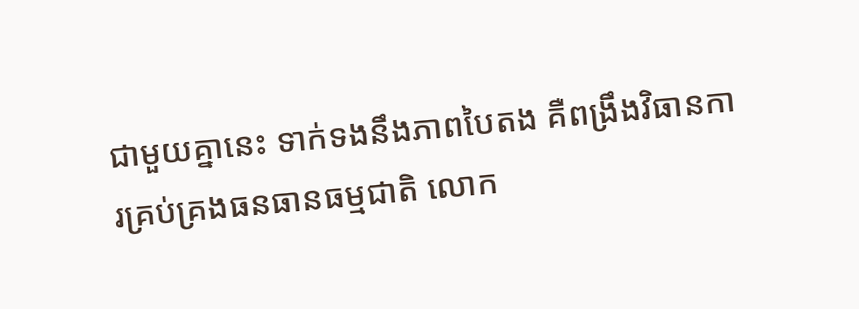ជាមួយគ្នានេះ ទាក់ទងនឹងភាពបៃតង គឺពង្រឹងវិធានការគ្រប់គ្រងធនធានធម្មជាតិ លោក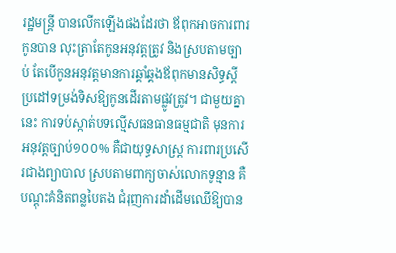រដ្ឋមន្រ្តី បានលើកឡើងផងដែរថា ឪពុកអាចការពារកូនបាន លុះត្រាតែកូនអនុវត្តត្រូវ និងស្របតាមច្បាប់ តែបើកូនអនុវត្តមានការឆ្គាំឆ្គងឪពុកមានសិទ្ធស្តីប្រដៅទម្រង់ទិសឱ្យកូនដើរតាមផ្លូវត្រូវ។ ជាមួយគ្នានេះ ការទប់ស្កាត់បទល្មើសធនធានធម្មជាតិ មុនការអនុវត្តច្បាប់១០០% គឺជាយុទ្ធសាស្រ្ត ការពារប្រសើរជាងព្យាបាល ស្របតាមពាក្យចាស់លោកទូន្មាន គឺបណ្តុះគំនិតពន្លបៃតង ជំរុញការដាំដើមឈើឱ្យបាន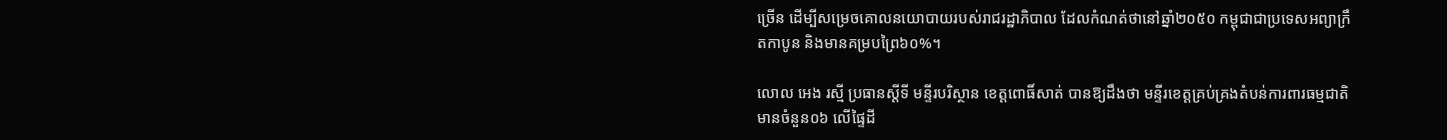ច្រើន ដើម្បីសម្រេចគោលនយោបាយរបស់រាជរដ្ឋាភិបាល ដែលកំណត់ថានៅឆ្នាំ២០៥០ កម្ពុជាជាប្រទេសអព្យាក្រឹតកាបូន និងមានគម្របព្រៃ៦០%។

លោល អេង រស្មី ប្រធានស្តីទី មន្ទីរបរិស្ថាន ខេត្តពោធិ៍សាត់ បានឱ្យដឹងថា មន្ទីរខេត្តគ្រប់គ្រងតំបន់ការពារធម្មជាតិ មានចំនួន០៦ លើផ្ទៃដី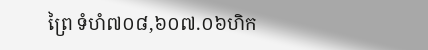ព្រៃ ទំហំ៧០៨,៦០៧.០៦ហិក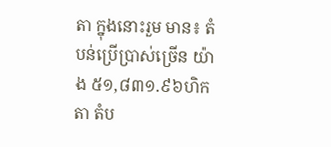តា ក្នុងនោះរួម មាន៖ តំបន់ប្រើប្រាស់ច្រើន យ៉ាង ៥១,៨៣១.៩៦ហិកតា តំប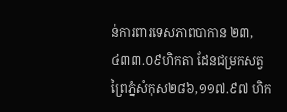ន់ការពារទេសភាពបាកាន ២៣,៤៣៣.០៩ហិកតា ដែនជម្រកសត្វព្រៃភ្នំសំកុស២៨៦,១១៧.៩៧ ហិក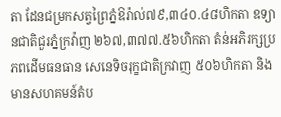តា ដែនជម្រកសត្វព្រៃភ្នំឱរ៉ាល់៧៩,៣៤០.៤៨ហិកតា ឧទ្យានជាតិជួរភ្នំក្រវ៉ាញ ២៦៧,៣៧៧.៥៦ហិកតា តំន់អភិរក្សប្រភពដើមធនធាន សេនេទិចរុក្ខជាតិក្រវាញ ៥០៦ហិកតា និងមានសហគមន៍តំប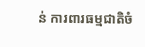ន់ ការពារធម្មជាតិចំ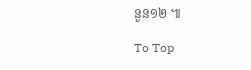នួន១២ ៕

To Top